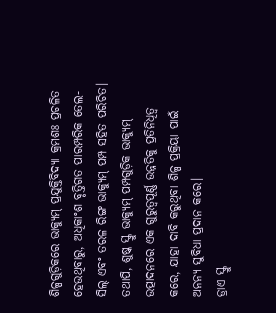ଶିଳ୍ପଗୁଡ଼ିକରେ ଭାକ୍ୟୁମ୍ ପ୍ରଯୁକ୍ତିବିଦ୍ୟା କ୍ରମଶଃ ପ୍ରଚଳିତ ହେଉଥିବାରୁ, ଅଧିକାଂଶ ବୃତ୍ତିଗତ ପାରମ୍ପରିକ ତେଲ-ସିଲ୍ ଏବଂ ତରଳ ରିଙ୍ଗ ଭାକ୍ୟୁମ୍ ପମ୍ପ ସହିତ ପରିଚିତ। ତଥାପି, ଶୁଷ୍କ ସ୍କ୍ରୁ ଭାକ୍ୟୁମ୍ ପମ୍ପଗୁଡ଼ିକ ଭାକ୍ୟୁମ୍ ଉତ୍ପାଦନରେ ଏକ ଗୁରୁତ୍ୱପୂର୍ଣ୍ଣ ଉନ୍ନତିକୁ ପ୍ରତିନିଧିତ୍ୱ କରେ, ଯାହା ଦାବି କରୁଥିବା ଶିଳ୍ପ ପ୍ରକ୍ରିୟା ପାଇଁ ଅନନ୍ୟ ସୁବିଧା ପ୍ରଦାନ କରେ।
ଡ୍ରାଏ ସ୍କ୍ରୁ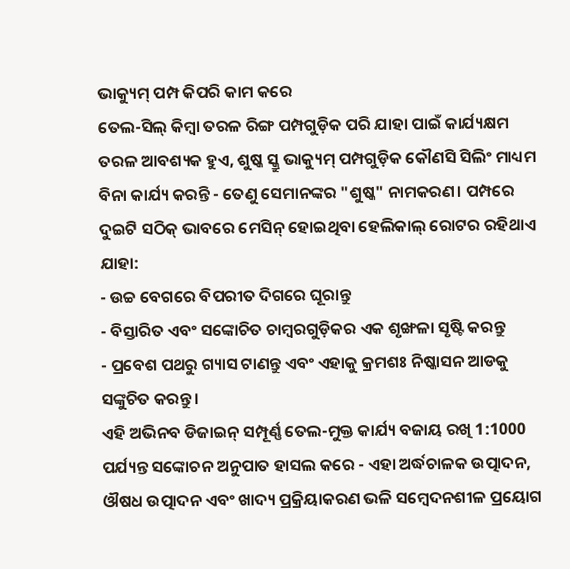ଭାକ୍ୟୁମ୍ ପମ୍ପ କିପରି କାମ କରେ
ତେଲ-ସିଲ୍ କିମ୍ବା ତରଳ ରିଙ୍ଗ ପମ୍ପଗୁଡ଼ିକ ପରି ଯାହା ପାଇଁ କାର୍ଯ୍ୟକ୍ଷମ ତରଳ ଆବଶ୍ୟକ ହୁଏ, ଶୁଷ୍କ ସ୍କ୍ରୁ ଭାକ୍ୟୁମ୍ ପମ୍ପଗୁଡ଼ିକ କୌଣସି ସିଲିଂ ମାଧ୍ୟମ ବିନା କାର୍ଯ୍ୟ କରନ୍ତି - ତେଣୁ ସେମାନଙ୍କର "ଶୁଷ୍କ" ନାମକରଣ। ପମ୍ପରେ ଦୁଇଟି ସଠିକ୍ ଭାବରେ ମେସିନ୍ ହୋଇଥିବା ହେଲିକାଲ୍ ରୋଟର ରହିଥାଏ ଯାହା:
- ଉଚ୍ଚ ବେଗରେ ବିପରୀତ ଦିଗରେ ଘୂରାନ୍ତୁ
- ବିସ୍ତାରିତ ଏବଂ ସଙ୍କୋଚିତ ଚାମ୍ବରଗୁଡ଼ିକର ଏକ ଶୃଙ୍ଖଳା ସୃଷ୍ଟି କରନ୍ତୁ
- ପ୍ରବେଶ ପଥରୁ ଗ୍ୟାସ ଟାଣନ୍ତୁ ଏବଂ ଏହାକୁ କ୍ରମଶଃ ନିଷ୍କାସନ ଆଡକୁ ସଙ୍କୁଚିତ କରନ୍ତୁ।
ଏହି ଅଭିନବ ଡିଜାଇନ୍ ସମ୍ପୂର୍ଣ୍ଣ ତେଲ-ମୁକ୍ତ କାର୍ଯ୍ୟ ବଜାୟ ରଖି 1:1000 ପର୍ଯ୍ୟନ୍ତ ସଙ୍କୋଚନ ଅନୁପାତ ହାସଲ କରେ - ଏହା ଅର୍ଦ୍ଧଚାଳକ ଉତ୍ପାଦନ, ଔଷଧ ଉତ୍ପାଦନ ଏବଂ ଖାଦ୍ୟ ପ୍ରକ୍ରିୟାକରଣ ଭଳି ସମ୍ବେଦନଶୀଳ ପ୍ରୟୋଗ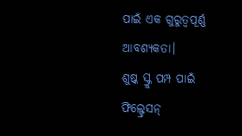ପାଇଁ ଏକ ଗୁରୁତ୍ୱପୂର୍ଣ୍ଣ ଆବଶ୍ୟକତା।
ଶୁଷ୍କ ସ୍କ୍ରୁ ପମ୍ପ ପାଇଁ ଫିଲ୍ଟ୍ରେସନ୍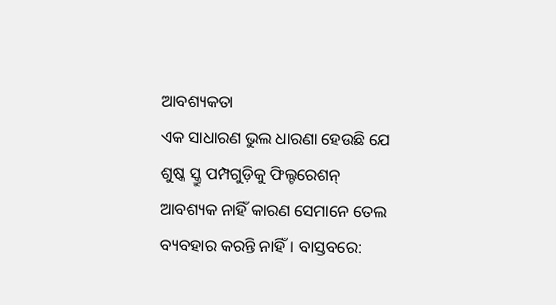ଆବଶ୍ୟକତା
ଏକ ସାଧାରଣ ଭୁଲ ଧାରଣା ହେଉଛି ଯେ ଶୁଷ୍କ ସ୍କ୍ରୁ ପମ୍ପଗୁଡ଼ିକୁ ଫିଲ୍ଟରେଶନ୍ ଆବଶ୍ୟକ ନାହିଁ କାରଣ ସେମାନେ ତେଲ ବ୍ୟବହାର କରନ୍ତି ନାହିଁ। ବାସ୍ତବରେ: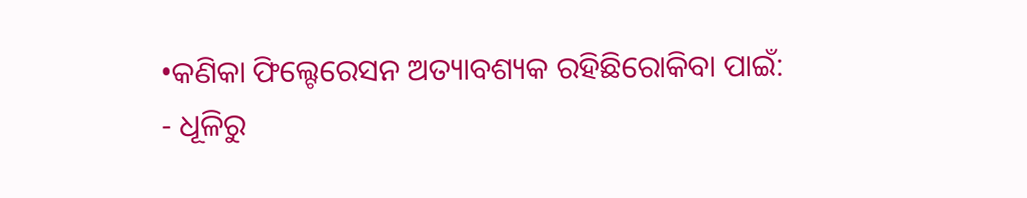•କଣିକା ଫିଲ୍ଟେରେସନ ଅତ୍ୟାବଶ୍ୟକ ରହିଛିରୋକିବା ପାଇଁ:
- ଧୂଳିରୁ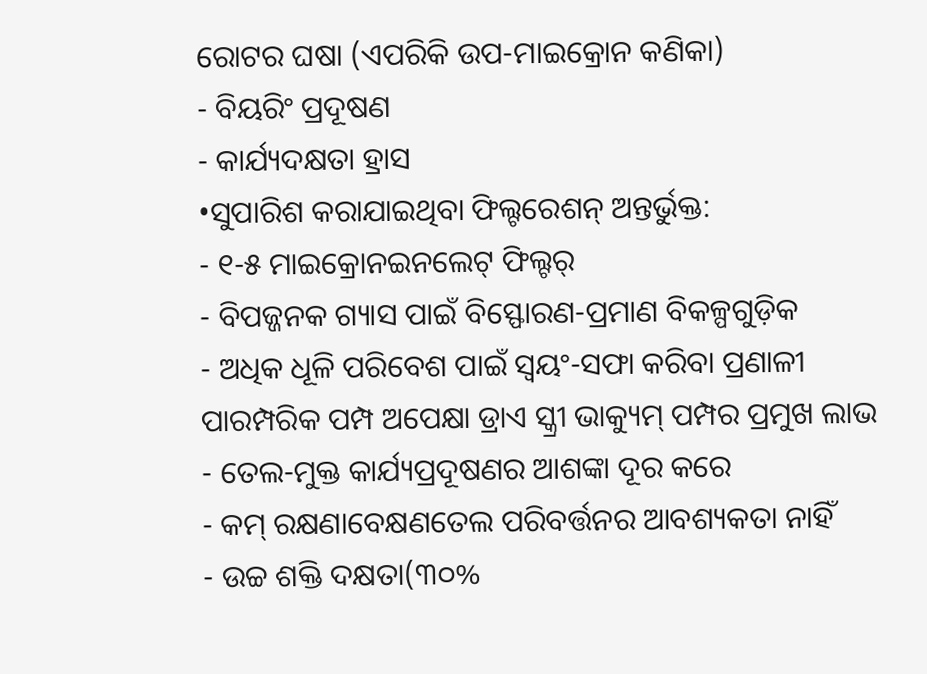ରୋଟର ଘଷା (ଏପରିକି ଉପ-ମାଇକ୍ରୋନ କଣିକା)
- ବିୟରିଂ ପ୍ରଦୂଷଣ
- କାର୍ଯ୍ୟଦକ୍ଷତା ହ୍ରାସ
•ସୁପାରିଶ କରାଯାଇଥିବା ଫିଲ୍ଟରେଶନ୍ ଅନ୍ତର୍ଭୁକ୍ତ:
- ୧-୫ ମାଇକ୍ରୋନଇନଲେଟ୍ ଫିଲ୍ଟର୍
- ବିପଜ୍ଜନକ ଗ୍ୟାସ ପାଇଁ ବିସ୍ଫୋରଣ-ପ୍ରମାଣ ବିକଳ୍ପଗୁଡ଼ିକ
- ଅଧିକ ଧୂଳି ପରିବେଶ ପାଇଁ ସ୍ୱୟଂ-ସଫା କରିବା ପ୍ରଣାଳୀ
ପାରମ୍ପରିକ ପମ୍ପ ଅପେକ୍ଷା ଡ୍ରାଏ ସ୍କ୍ରୀ ଭାକ୍ୟୁମ୍ ପମ୍ପର ପ୍ରମୁଖ ଲାଭ
- ତେଲ-ମୁକ୍ତ କାର୍ଯ୍ୟପ୍ରଦୂଷଣର ଆଶଙ୍କା ଦୂର କରେ
- କମ୍ ରକ୍ଷଣାବେକ୍ଷଣତେଲ ପରିବର୍ତ୍ତନର ଆବଶ୍ୟକତା ନାହିଁ
- ଉଚ୍ଚ ଶକ୍ତି ଦକ୍ଷତା(୩୦%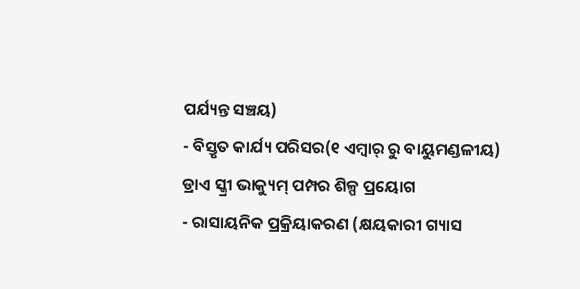ପର୍ଯ୍ୟନ୍ତ ସଞ୍ଚୟ)
- ବିସ୍ତୃତ କାର୍ଯ୍ୟ ପରିସର(୧ ଏମ୍ବାର୍ ରୁ ବାୟୁମଣ୍ଡଳୀୟ)
ଡ୍ରାଏ ସ୍କ୍ରୀ ଭାକ୍ୟୁମ୍ ପମ୍ପର ଶିଳ୍ପ ପ୍ରୟୋଗ
- ରାସାୟନିକ ପ୍ରକ୍ରିୟାକରଣ (କ୍ଷୟକାରୀ ଗ୍ୟାସ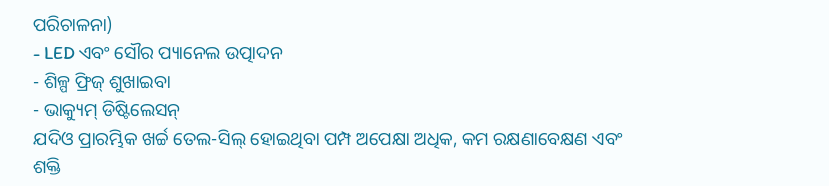ପରିଚାଳନା)
- LED ଏବଂ ସୌର ପ୍ୟାନେଲ ଉତ୍ପାଦନ
- ଶିଳ୍ପ ଫ୍ରିଜ୍ ଶୁଖାଇବା
- ଭାକ୍ୟୁମ୍ ଡିଷ୍ଟିଲେସନ୍
ଯଦିଓ ପ୍ରାରମ୍ଭିକ ଖର୍ଚ୍ଚ ତେଲ-ସିଲ୍ ହୋଇଥିବା ପମ୍ପ ଅପେକ୍ଷା ଅଧିକ, କମ ରକ୍ଷଣାବେକ୍ଷଣ ଏବଂ ଶକ୍ତି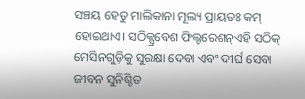ସଞ୍ଚୟ ହେତୁ ମାଲିକାନା ମୂଲ୍ୟ ପ୍ରାୟତଃ କମ୍ ହୋଇଥାଏ। ସଠିକ୍ପ୍ରବେଶ ଫିଲ୍ଟରେଶନ୍ଏହି ସଠିକ୍ ମେସିନଗୁଡ଼ିକୁ ସୁରକ୍ଷା ଦେବା ଏବଂ ଦୀର୍ଘ ସେବା ଜୀବନ ସୁନିଶ୍ଚିତ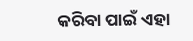କରିବା ପାଇଁ ଏହା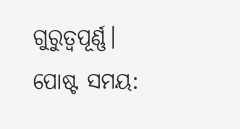ଗୁରୁତ୍ୱପୂର୍ଣ୍ଣ।
ପୋଷ୍ଟ ସମୟ: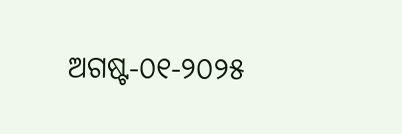ଅଗଷ୍ଟ-୦୧-୨୦୨୫